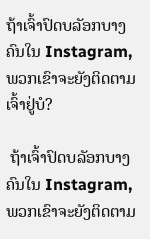ຖ້າເຈົ້າປົດບລັອກບາງຄົນໃນ Instagram, ພວກເຂົາຈະຍັງຕິດຕາມເຈົ້າຢູ່ບໍ?

 ຖ້າເຈົ້າປົດບລັອກບາງຄົນໃນ Instagram, ພວກເຂົາຈະຍັງຕິດຕາມ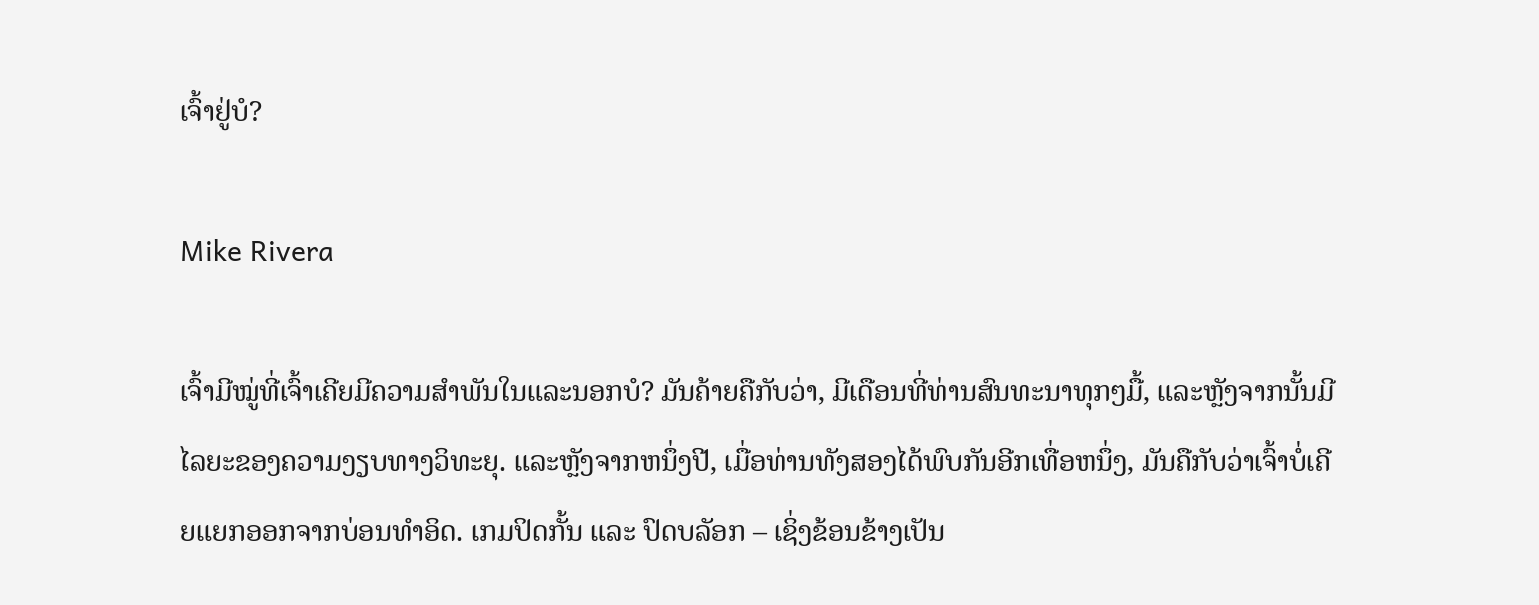ເຈົ້າຢູ່ບໍ?

Mike Rivera

ເຈົ້າມີໝູ່ທີ່ເຈົ້າເຄີຍມີຄວາມສຳພັນໃນແລະນອກບໍ? ມັນຄ້າຍຄືກັບວ່າ, ມີເດືອນທີ່ທ່ານສົນທະນາທຸກໆມື້, ແລະຫຼັງຈາກນັ້ນມີໄລຍະຂອງຄວາມງຽບທາງວິທະຍຸ. ແລະຫຼັງຈາກຫນຶ່ງປີ, ເມື່ອທ່ານທັງສອງໄດ້ພົບກັນອີກເທື່ອຫນຶ່ງ, ມັນຄືກັບວ່າເຈົ້າບໍ່ເຄີຍແຍກອອກຈາກບ່ອນທໍາອິດ. ເກມປິດກັ້ນ ແລະ ປົດບລັອກ – ເຊິ່ງຂ້ອນຂ້າງເປັນ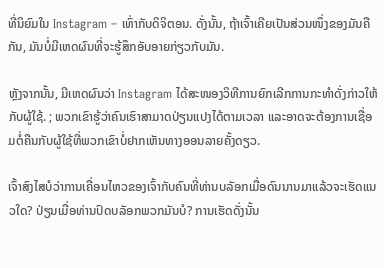ທີ່ນິຍົມໃນ Instagram – ເທົ່າກັບດິຈິຕອນ. ດັ່ງນັ້ນ, ຖ້າເຈົ້າເຄີຍເປັນສ່ວນໜຶ່ງຂອງມັນຄືກັນ, ມັນບໍ່ມີເຫດຜົນທີ່ຈະຮູ້ສຶກອັບອາຍກ່ຽວກັບມັນ.

ຫຼັງຈາກນັ້ນ, ມີເຫດຜົນວ່າ Instagram ໄດ້ສະໜອງວິທີການຍົກເລີກການກະທຳດັ່ງກ່າວໃຫ້ກັບຜູ້ໃຊ້. ; ພວກເຂົາຮູ້ວ່າຄົນເຮົາສາມາດປ່ຽນແປງໄດ້ຕາມເວລາ ແລະອາດຈະຕ້ອງການເຊື່ອມຕໍ່ຄືນກັບຜູ້ໃຊ້ທີ່ພວກເຂົາບໍ່ຢາກເຫັນທາງອອນລາຍຄັ້ງດຽວ.

ເຈົ້າສົງໄສບໍວ່າການເຄື່ອນໄຫວຂອງເຈົ້າກັບຄົນທີ່ທ່ານບລັອກເມື່ອດົນນານມາແລ້ວຈະເຮັດແນວໃດ? ປ່ຽນເມື່ອທ່ານປົດບລັອກພວກມັນບໍ? ການເຮັດດັ່ງນັ້ນ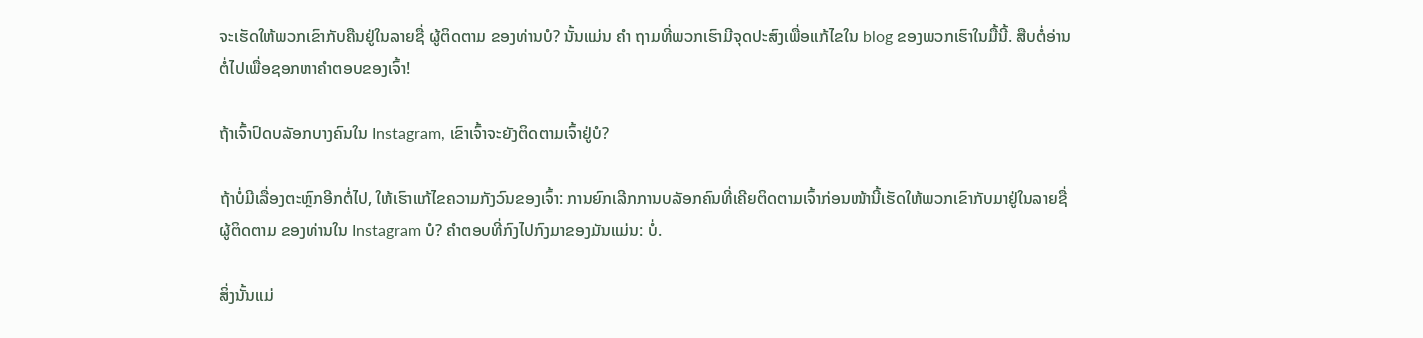ຈະເຮັດໃຫ້ພວກເຂົາກັບຄືນຢູ່ໃນລາຍຊື່ ຜູ້ຕິດຕາມ ຂອງທ່ານບໍ? ນັ້ນແມ່ນ ຄຳ ຖາມທີ່ພວກເຮົາມີຈຸດປະສົງເພື່ອແກ້ໄຂໃນ blog ຂອງພວກເຮົາໃນມື້ນີ້. ສືບຕໍ່ອ່ານຕໍ່ໄປເພື່ອຊອກຫາຄໍາຕອບຂອງເຈົ້າ!

ຖ້າເຈົ້າປົດບລັອກບາງຄົນໃນ Instagram, ເຂົາເຈົ້າຈະຍັງຕິດຕາມເຈົ້າຢູ່ບໍ?

ຖ້າບໍ່ມີເລື່ອງຕະຫຼົກອີກຕໍ່ໄປ, ໃຫ້ເຮົາແກ້ໄຂຄວາມກັງວົນຂອງເຈົ້າ: ການຍົກເລີກການບລັອກຄົນທີ່ເຄີຍຕິດຕາມເຈົ້າກ່ອນໜ້ານີ້ເຮັດໃຫ້ພວກເຂົາກັບມາຢູ່ໃນລາຍຊື່ ຜູ້ຕິດຕາມ ຂອງທ່ານໃນ Instagram ບໍ? ຄໍາຕອບທີ່ກົງໄປກົງມາຂອງມັນແມ່ນ: ບໍ່.

ສິ່ງນັ້ນແມ່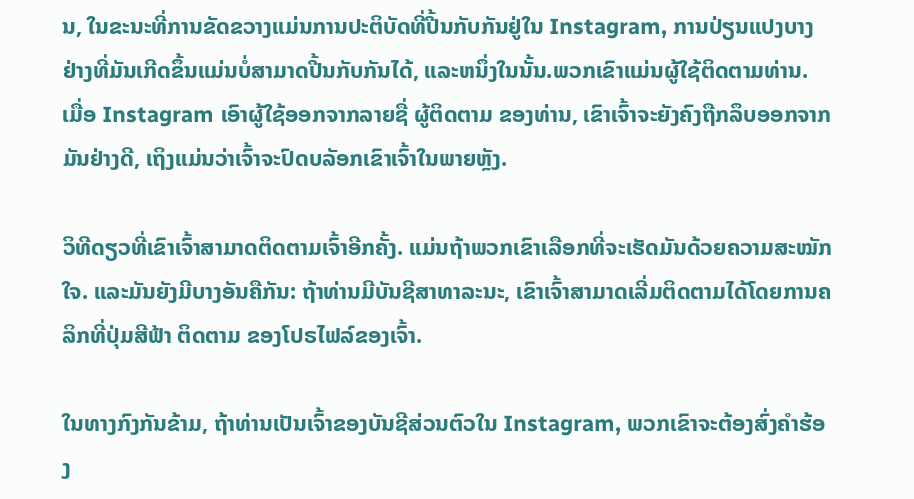ນ, ໃນຂະນະທີ່ການຂັດຂວາງແມ່ນການປະຕິບັດທີ່ປີ້ນກັບກັນຢູ່ໃນ Instagram, ການປ່ຽນແປງບາງຢ່າງທີ່ມັນເກີດຂຶ້ນແມ່ນບໍ່ສາມາດປີ້ນກັບກັນໄດ້, ແລະຫນຶ່ງໃນນັ້ນ.ພວກເຂົາແມ່ນຜູ້ໃຊ້ຕິດຕາມທ່ານ. ເມື່ອ Instagram ເອົາຜູ້ໃຊ້ອອກຈາກລາຍຊື່ ຜູ້ຕິດຕາມ ຂອງທ່ານ, ເຂົາເຈົ້າຈະຍັງຄົງຖືກລຶບອອກຈາກມັນຢ່າງດີ, ເຖິງແມ່ນວ່າເຈົ້າຈະປົດບລັອກເຂົາເຈົ້າໃນພາຍຫຼັງ.

ວິທີດຽວທີ່ເຂົາເຈົ້າສາມາດຕິດຕາມເຈົ້າອີກຄັ້ງ. ແມ່ນຖ້າພວກເຂົາເລືອກທີ່ຈະເຮັດມັນດ້ວຍຄວາມສະໝັກໃຈ. ແລະມັນຍັງມີບາງອັນຄືກັນ: ຖ້າທ່ານມີບັນຊີສາທາລະນະ, ເຂົາເຈົ້າສາມາດເລີ່ມຕິດຕາມໄດ້ໂດຍການຄລິກທີ່ປຸ່ມສີຟ້າ ຕິດຕາມ ຂອງໂປຣໄຟລ໌ຂອງເຈົ້າ.

ໃນທາງກົງກັນຂ້າມ, ຖ້າທ່ານເປັນເຈົ້າຂອງບັນຊີສ່ວນຕົວໃນ Instagram, ພວກເຂົາຈະຕ້ອງສົ່ງຄໍາຮ້ອງ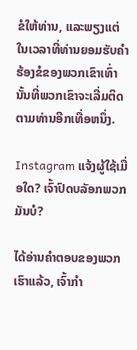ຂໍໃຫ້ທ່ານ, ແລະພຽງແຕ່ໃນເວລາທີ່ທ່ານຍອມຮັບຄໍາຮ້ອງຂໍຂອງພວກເຂົາເທົ່ານັ້ນທີ່ພວກເຂົາຈະເລີ່ມຕິດຕາມທ່ານອີກເທື່ອຫນຶ່ງ.

Instagram ແຈ້ງຜູ້ໃຊ້ເມື່ອໃດ? ເຈົ້າປົດບລັອກພວກມັນບໍ?

ໄດ້ອ່ານຄຳຕອບຂອງພວກເຮົາແລ້ວ, ເຈົ້າກຳ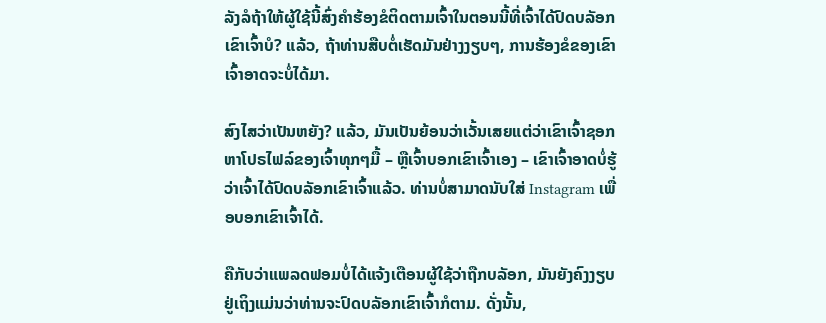ລັງລໍຖ້າໃຫ້ຜູ້ໃຊ້ນີ້ສົ່ງຄຳຮ້ອງຂໍຕິດຕາມເຈົ້າໃນຕອນນີ້ທີ່ເຈົ້າໄດ້ປົດບລັອກເຂົາເຈົ້າບໍ? ແລ້ວ, ຖ້າທ່ານສືບຕໍ່ເຮັດມັນຢ່າງງຽບໆ, ການຮ້ອງຂໍຂອງເຂົາເຈົ້າອາດຈະບໍ່ໄດ້ມາ.

ສົງໄສວ່າເປັນຫຍັງ? ແລ້ວ, ມັນເປັນຍ້ອນວ່າເວັ້ນເສຍແຕ່ວ່າເຂົາເຈົ້າຊອກຫາໂປຣໄຟລ໌ຂອງເຈົ້າທຸກໆມື້ – ຫຼືເຈົ້າບອກເຂົາເຈົ້າເອງ – ເຂົາເຈົ້າອາດບໍ່ຮູ້ວ່າເຈົ້າໄດ້ປົດບລັອກເຂົາເຈົ້າແລ້ວ. ທ່ານບໍ່ສາມາດນັບໃສ່ Instagram ເພື່ອບອກເຂົາເຈົ້າໄດ້.

ຄືກັບວ່າແພລດຟອມບໍ່ໄດ້ແຈ້ງເຕືອນຜູ້ໃຊ້ວ່າຖືກບລັອກ, ມັນຍັງຄົງງຽບຢູ່ເຖິງແມ່ນວ່າທ່ານຈະປົດບລັອກເຂົາເຈົ້າກໍຕາມ. ດັ່ງນັ້ນ,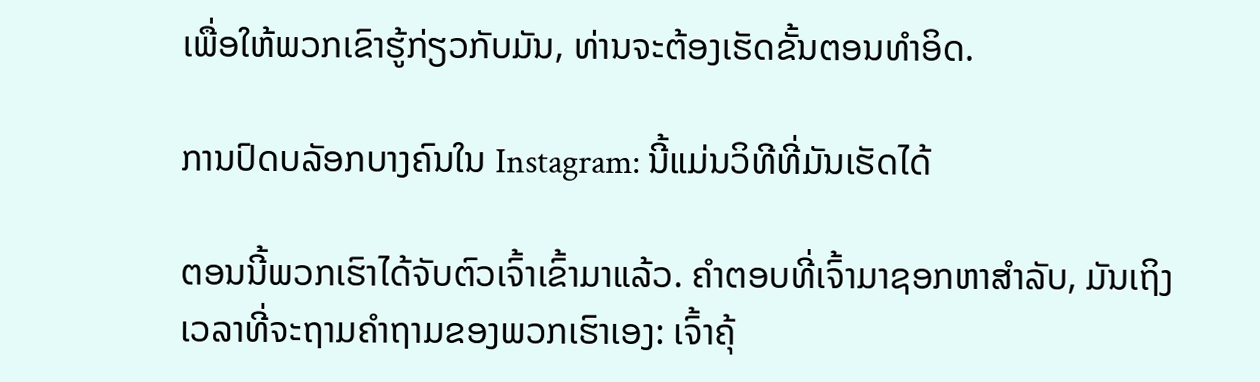ເພື່ອໃຫ້ພວກເຂົາຮູ້ກ່ຽວກັບມັນ, ທ່ານຈະຕ້ອງເຮັດຂັ້ນຕອນທໍາອິດ.

ການປົດບລັອກບາງຄົນໃນ Instagram: ນີ້ແມ່ນວິທີທີ່ມັນເຮັດໄດ້

ຕອນນີ້ພວກເຮົາໄດ້ຈັບຕົວເຈົ້າເຂົ້າມາແລ້ວ. ຄໍາຕອບທີ່ເຈົ້າມາຊອກຫາສໍາລັບ, ມັນເຖິງເວລາທີ່ຈະຖາມຄໍາຖາມຂອງພວກເຮົາເອງ: ເຈົ້າຄຸ້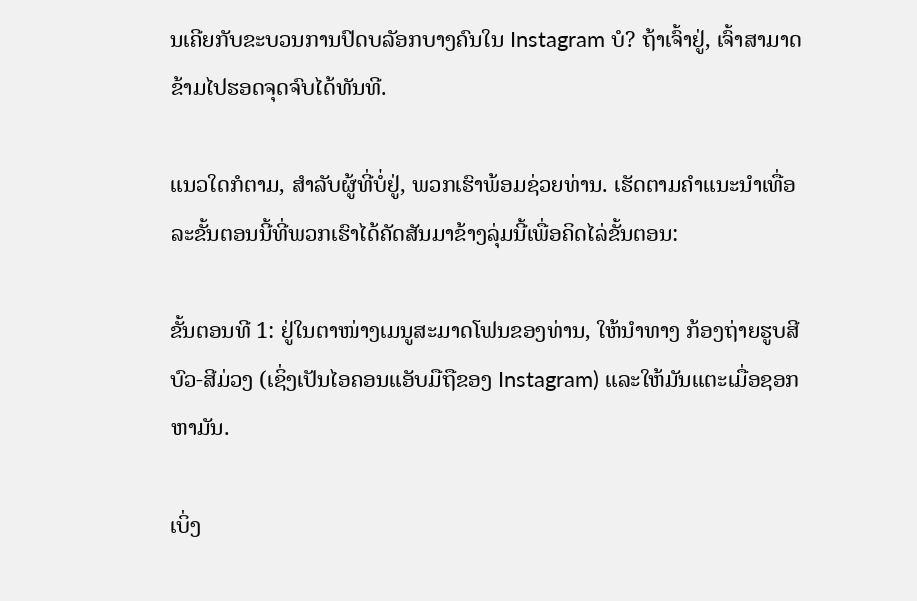ນເຄີຍກັບຂະບວນການປົດບລັອກບາງຄົນໃນ Instagram ບໍ? ຖ້າເຈົ້າຢູ່, ເຈົ້າສາມາດຂ້າມໄປຮອດຈຸດຈົບໄດ້ທັນທີ.

ແນວໃດກໍຕາມ, ສຳລັບຜູ້ທີ່ບໍ່ຢູ່, ພວກເຮົາພ້ອມຊ່ວຍທ່ານ. ເຮັດຕາມຄຳແນະນຳເທື່ອລະຂັ້ນຕອນນີ້ທີ່ພວກເຮົາໄດ້ຄັດສັນມາຂ້າງລຸ່ມນີ້ເພື່ອຄິດໄລ່ຂັ້ນຕອນ:

ຂັ້ນຕອນທີ 1: ຢູ່ໃນຕາໜ່າງເມນູສະມາດໂຟນຂອງທ່ານ, ໃຫ້ນຳທາງ ກ້ອງຖ່າຍຮູບສີບົວ-ສີມ່ວງ (ເຊິ່ງເປັນໄອຄອນແອັບມືຖືຂອງ Instagram) ແລະໃຫ້ມັນແຕະເມື່ອຊອກຫາມັນ.

ເບິ່ງ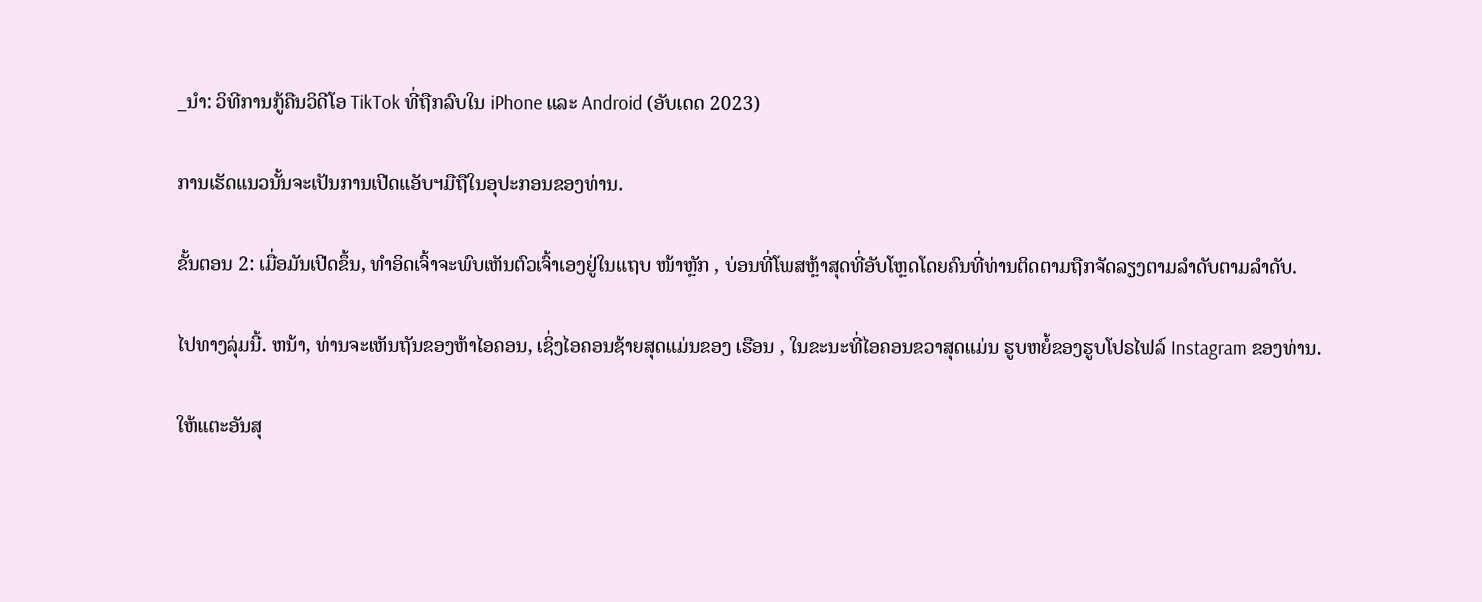_ນຳ: ວິທີການກູ້ຄືນວິດີໂອ TikTok ທີ່ຖືກລົບໃນ iPhone ແລະ Android (ອັບເດດ 2023)

ການເຮັດແນວນັ້ນຈະເປັນການເປີດແອັບຯມືຖືໃນອຸປະກອນຂອງທ່ານ.

ຂັ້ນຕອນ 2: ເມື່ອມັນເປີດຂຶ້ນ, ທຳອິດເຈົ້າຈະພົບເຫັນຕົວເຈົ້າເອງຢູ່ໃນແຖບ ໜ້າຫຼັກ , ບ່ອນທີ່ໂພສຫຼ້າສຸດທີ່ອັບໂຫຼດໂດຍຄົນທີ່ທ່ານຕິດຕາມຖືກຈັດລຽງຕາມລຳດັບຕາມລຳດັບ.

ໄປທາງລຸ່ມນີ້. ຫນ້າ, ທ່ານຈະເຫັນຖັນຂອງຫ້າໄອຄອນ, ເຊິ່ງໄອຄອນຊ້າຍສຸດແມ່ນຂອງ ເຮືອນ , ໃນຂະນະທີ່ໄອຄອນຂວາສຸດແມ່ນ ຮູບຫຍໍ້ຂອງຮູບໂປຣໄຟລ໌ Instagram ຂອງທ່ານ.

ໃຫ້ແຕະອັນສຸ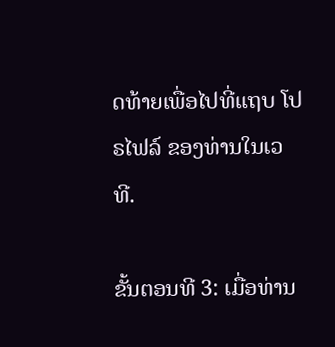ດທ້າຍເພື່ອໄປທີ່ແຖບ ໂປຣໄຟລ໌ ຂອງທ່ານໃນເວທີ.

ຂັ້ນຕອນທີ 3: ເມື່ອທ່ານ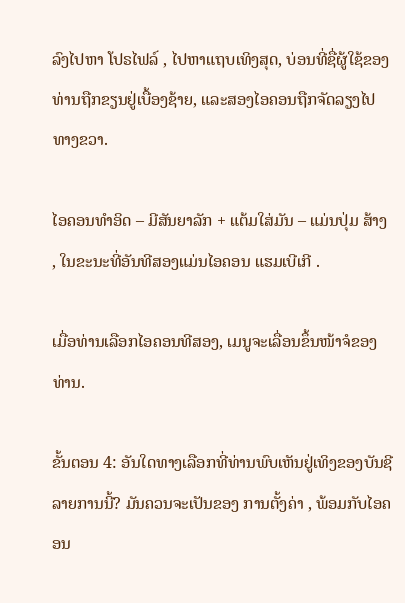ລົງໄປຫາ ໂປຣໄຟລ໌ , ໄປຫາແຖບເທິງສຸດ, ບ່ອນທີ່ຊື່ຜູ້ໃຊ້ຂອງທ່ານຖືກຂຽນຢູ່ເບື້ອງຊ້າຍ, ແລະສອງໄອຄອນຖືກຈັດລຽງໄປທາງຂວາ.

ໄອຄອນທຳອິດ – ມີສັນຍາລັກ + ແຕ້ມໃສ່ມັນ – ແມ່ນປຸ່ມ ສ້າງ , ໃນຂະນະທີ່ອັນທີສອງແມ່ນໄອຄອນ ແຮມເບີເກີ .

ເມື່ອທ່ານເລືອກໄອຄອນທີສອງ, ເມນູຈະເລື່ອນຂຶ້ນໜ້າຈໍຂອງທ່ານ.

ຂັ້ນຕອນ 4: ອັນໃດທາງເລືອກທີ່ທ່ານພົບເຫັນຢູ່ເທິງຂອງບັນຊີລາຍການນີ້? ມັນຄວນຈະເປັນຂອງ ການຕັ້ງຄ່າ , ພ້ອມກັບໄອຄອນ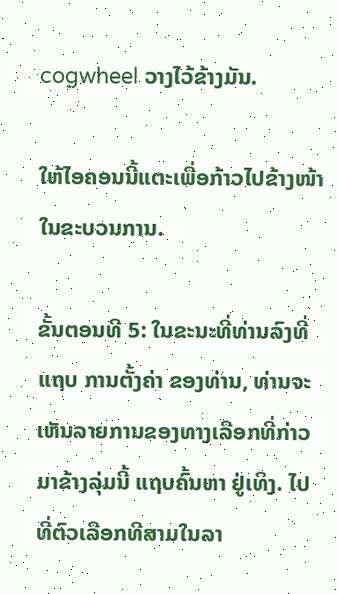cogwheel ວາງໄວ້ຂ້າງມັນ.

ໃຫ້ໄອຄອນນີ້ແຕະເພື່ອກ້າວໄປຂ້າງໜ້າໃນຂະບວນການ.

ຂັ້ນຕອນທີ 5: ໃນຂະນະທີ່ທ່ານລົງທີ່ແຖບ ການຕັ້ງຄ່າ ຂອງທ່ານ, ທ່ານຈະເຫັນລາຍການຂອງທາງເລືອກທີ່ກ່າວມາຂ້າງລຸ່ມນີ້ ແຖບຄົ້ນຫາ ຢູ່ເທິງ. ໄປທີ່ຕົວເລືອກທີສາມໃນລາ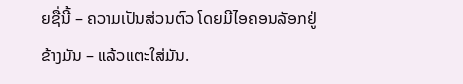ຍຊື່ນີ້ – ຄວາມເປັນສ່ວນຕົວ ໂດຍມີໄອຄອນລັອກຢູ່ຂ້າງມັນ – ແລ້ວແຕະໃສ່ມັນ.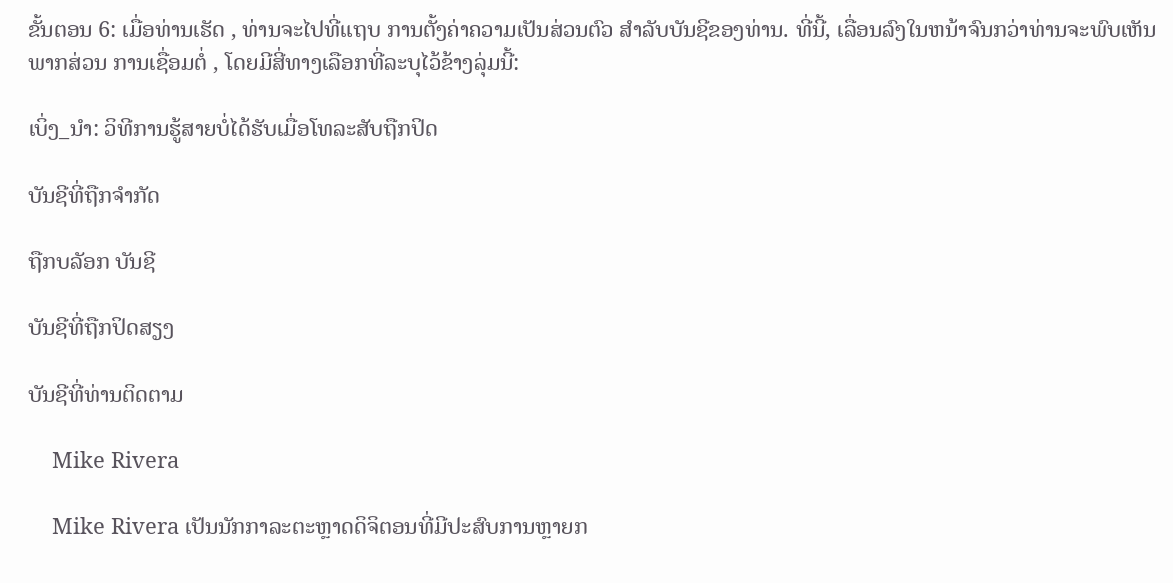ຂັ້ນຕອນ 6: ເມື່ອທ່ານເຮັດ , ທ່ານຈະໄປທີ່ແຖບ ການຕັ້ງຄ່າຄວາມເປັນສ່ວນຕົວ ສຳລັບບັນຊີຂອງທ່ານ. ທີ່ນີ້, ເລື່ອນລົງໃນຫນ້າຈົນກວ່າທ່ານຈະພົບເຫັນພາກສ່ວນ ການເຊື່ອມຕໍ່ , ໂດຍມີສີ່ທາງເລືອກທີ່ລະບຸໄວ້ຂ້າງລຸ່ມນີ້:

ເບິ່ງ_ນຳ: ວິທີການຮູ້ສາຍບໍ່ໄດ້ຮັບເມື່ອໂທລະສັບຖືກປິດ

ບັນຊີທີ່ຖືກຈໍາກັດ

ຖືກບລັອກ ບັນຊີ

ບັນຊີທີ່ຖືກປິດສຽງ

ບັນຊີທີ່ທ່ານຕິດຕາມ

    Mike Rivera

    Mike Rivera ເປັນນັກກາລະຕະຫຼາດດິຈິຕອນທີ່ມີປະສົບການຫຼາຍກ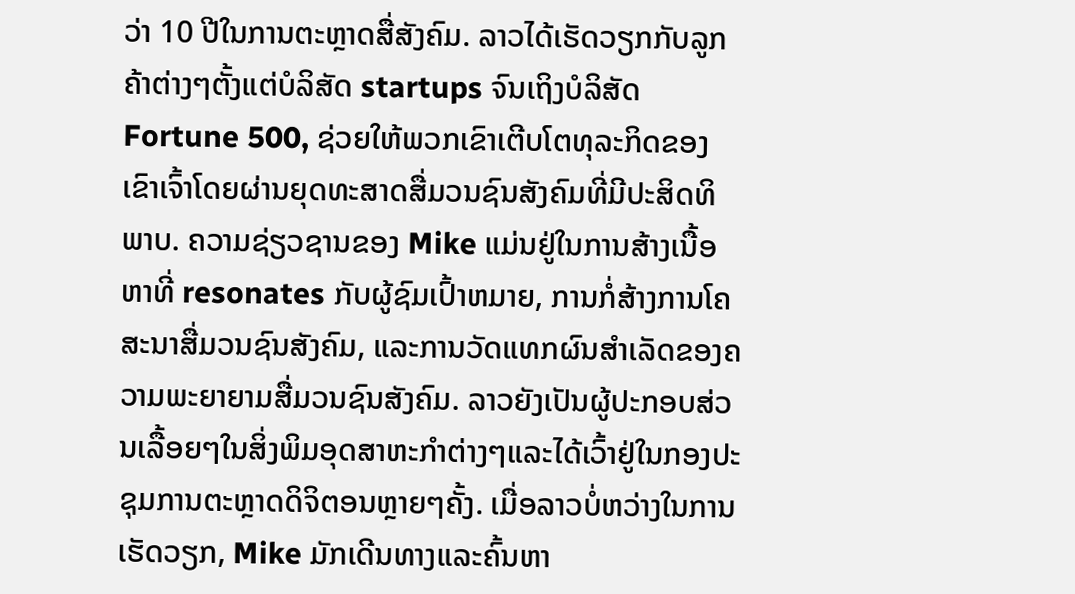ວ່າ 10 ປີໃນການຕະຫຼາດສື່ສັງຄົມ. ລາວໄດ້ເຮັດວຽກກັບລູກຄ້າຕ່າງໆຕັ້ງແຕ່ບໍລິສັດ startups ຈົນເຖິງບໍລິສັດ Fortune 500, ຊ່ວຍໃຫ້ພວກເຂົາເຕີບໂຕທຸລະກິດຂອງເຂົາເຈົ້າໂດຍຜ່ານຍຸດທະສາດສື່ມວນຊົນສັງຄົມທີ່ມີປະສິດທິພາບ. ຄວາມຊ່ຽວຊານຂອງ Mike ແມ່ນຢູ່ໃນການສ້າງເນື້ອຫາທີ່ resonates ກັບຜູ້ຊົມເປົ້າຫມາຍ, ການກໍ່ສ້າງການໂຄສະນາສື່ມວນຊົນສັງຄົມ, ແລະການວັດແທກຜົນສໍາເລັດຂອງຄວາມພະຍາຍາມສື່ມວນຊົນສັງຄົມ. ລາວຍັງເປັນຜູ້ປະກອບສ່ວນເລື້ອຍໆໃນສິ່ງພິມອຸດສາຫະກໍາຕ່າງໆແລະໄດ້ເວົ້າຢູ່ໃນກອງປະຊຸມການຕະຫຼາດດິຈິຕອນຫຼາຍໆຄັ້ງ. ເມື່ອລາວບໍ່ຫວ່າງໃນການເຮັດວຽກ, Mike ມັກເດີນທາງແລະຄົ້ນຫາ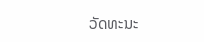ວັດທະນະ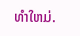ທໍາໃຫມ່.